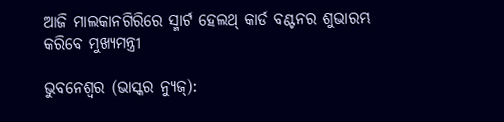ଆଜି ମାଲକାନଗିରିରେ ସ୍ମାର୍ଟ ହେଲଥ୍‌ କାର୍ଡ ବଣ୍ଟନର ଶୁଭାରମ୍ଭ କରିବେ ମୁଖ୍ୟମନ୍ତ୍ରୀ

ଭୁବନେଶ୍ୱର (ଭାସ୍କର ନ୍ୟୁଜ୍‌):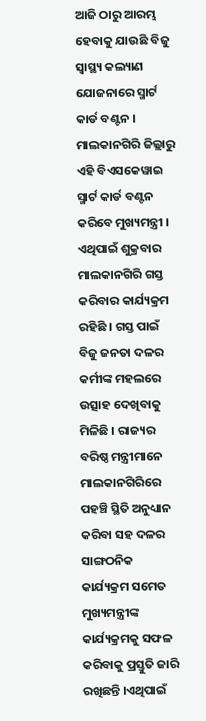ଆଜି ଠାରୁ ଆରମ୍ଭ ହେବାକୁ ଯାଉଛି ବିଜୁ ସ୍ୱାସ୍ଥ୍ୟ କଲ୍ୟାଣ ଯୋଜନାରେ ସ୍ମାର୍ଟ କାର୍ଡ ବଣ୍ଟନ । ମାଲକାନଗିରି ଜିଲ୍ଲାରୁ ଏହି ବିଏସକେୱାଇ ସ୍ମାର୍ଟ କାର୍ଡ ବଣ୍ଟନ କରିବେ ମୁଖ୍ୟମନ୍ତ୍ରୀ । ଏଥିପାଇଁ ଶୁକ୍ରବାର ମାଲକାନଗିରି ଗସ୍ତ କରିବାର କାର୍ଯ୍ୟକ୍ରମ ରହିଛି । ଗସ୍ତ ପାଇଁ ବିଜୁ ଜନତା ଦଳର କର୍ମୀଙ୍କ ମହଲରେ ଉତ୍ସାହ ଦେଖିବାକୁ ମିଳିଛି । ରାଜ୍ୟର ବରିଷ୍ଠ ମନ୍ତ୍ରୀମାନେ ମାଲକାନଗିରିରେ ପହଞ୍ଚି ସ୍ଥିତି ଅନୁଧ୍ୟାନ କରିବା ସହ ଦଳର ସାଙ୍ଗଠନିକ କାର୍ଯ୍ୟକ୍ରମ ସମେତ ମୁଖ୍ୟମନ୍ତ୍ରୀଙ୍କ କାର୍ଯ୍ୟକ୍ରମକୁ ସଫଳ କରିବାକୁ ପ୍ରସ୍ତୁତି ଜାରି ରଖିଛନ୍ତି ।ଏଥିପାଇଁ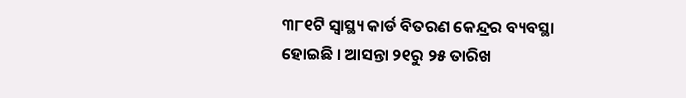୩୮୧ଟି ସ୍ୱାସ୍ଥ୍ୟ କାର୍ଡ ବିତରଣ କେନ୍ଦ୍ରର ବ୍ୟବସ୍ଥା ହୋଇଛି । ଆସନ୍ତା ୨୧ରୁ ୨୫ ତାରିଖ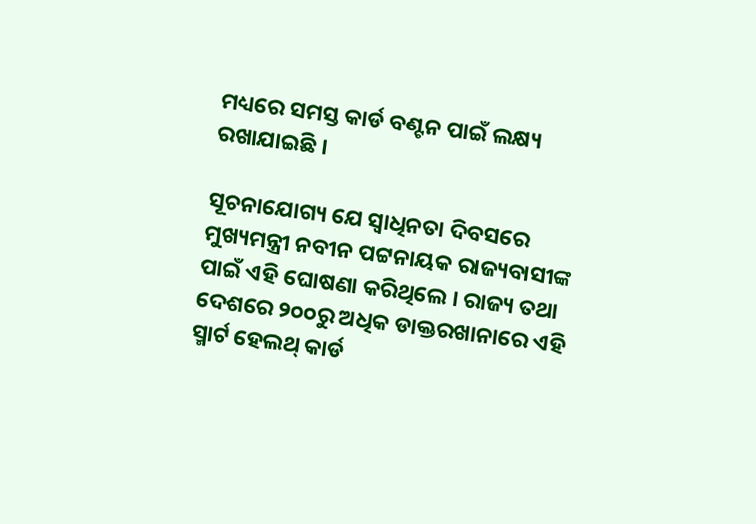ମଧ୍ୟରେ ସମସ୍ତ କାର୍ଡ ବଣ୍ଟନ ପାଇଁ ଲକ୍ଷ୍ୟ ରଖାଯାଇଛି ।

ସୂଚନାଯୋଗ୍ୟ ଯେ ସ୍ୱାଧିନତା ଦିବସରେ ମୁଖ୍ୟମନ୍ତ୍ରୀ ନବୀନ ପଟ୍ଟନାୟକ ରାଜ୍ୟବାସୀଙ୍କ ପାଇଁ ଏହି ଘୋଷଣା କରିଥିଲେ । ରାଜ୍ୟ ତଥା ଦେଶରେ ୨୦୦ରୁ ଅଧିକ ଡାକ୍ତରଖାନାରେ ଏହି ସ୍ମାର୍ଟ ହେଲଥ୍‌ କାର୍ଡ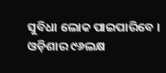ସୁବିଧା ଲୋକ ପାଇପାରିବେ । ଓଡ଼ିଶାର ୯୬ଲକ୍ଷ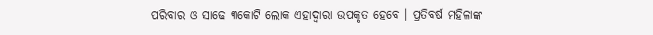ପରିବାର ଓ ସାଢେ ୩କୋଟି ଲୋକ ଏହାଦ୍ୱାରା ଉପକୃତ ହେବେ । ପ୍ରତିବର୍ଷ ମହିଳାଙ୍କ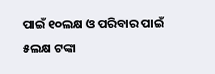ପାଇଁ ୧୦ଲକ୍ଷ ଓ ପରିବାର ପାଇଁ ୫ଲକ୍ଷ ଟଙ୍କା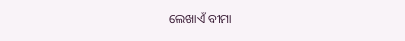ଲେଖାଏଁ ବୀମା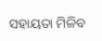ସହାୟତା ମିଳିବ